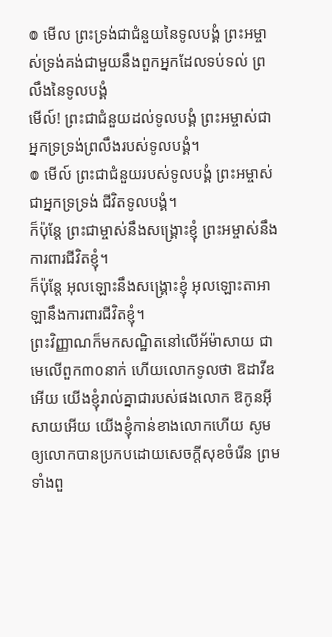៙ មើល ព្រះទ្រង់ជាជំនួយនៃទូលបង្គំ ព្រះអម្ចាស់ទ្រង់គង់ជាមួយនឹងពួកអ្នកដែលទប់ទល់ ព្រលឹងនៃទូលបង្គំ
មើល៍! ព្រះជាជំនួយដល់ទូលបង្គំ ព្រះអម្ចាស់ជាអ្នកទ្រទ្រង់ព្រលឹងរបស់ទូលបង្គំ។
៙ មើល៍ ព្រះជាជំនួយរបស់ទូលបង្គំ ព្រះអម្ចាស់ជាអ្នកទ្រទ្រង់ ជីវិតទូលបង្គំ។
ក៏ប៉ុន្តែ ព្រះជាម្ចាស់នឹងសង្គ្រោះខ្ញុំ ព្រះអម្ចាស់នឹងការពារជីវិតខ្ញុំ។
ក៏ប៉ុន្តែ អុលឡោះនឹងសង្គ្រោះខ្ញុំ អុលឡោះតាអាឡានឹងការពារជីវិតខ្ញុំ។
ព្រះវិញ្ញាណក៏មកសណ្ឋិតនៅលើអ័ម៉ាសាយ ជាមេលើពួក៣០នាក់ ហើយលោកទូលថា ឱដាវីឌអើយ យើងខ្ញុំរាល់គ្នាជារបស់ផងលោក ឱកូនអ៊ីសាយអើយ យើងខ្ញុំកាន់ខាងលោកហើយ សូមឲ្យលោកបានប្រកបដោយសេចក្ដីសុខចំរើន ព្រមទាំងពួ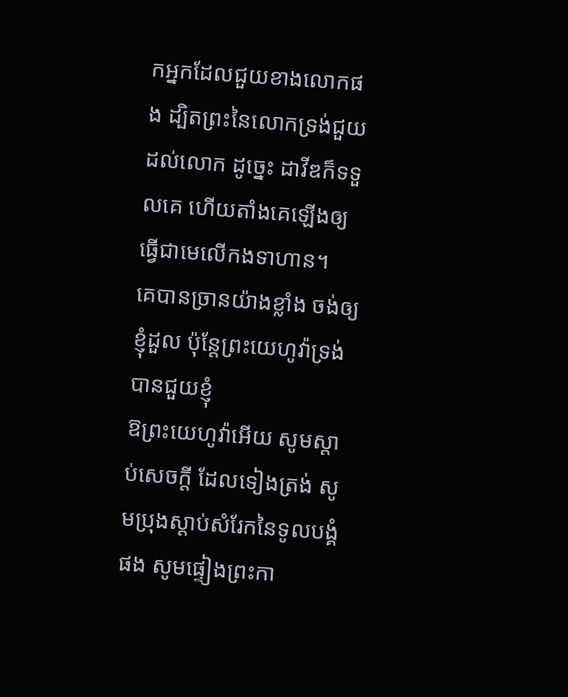កអ្នកដែលជួយខាងលោកផង ដ្បិតព្រះនៃលោកទ្រង់ជួយដល់លោក ដូច្នេះ ដាវីឌក៏ទទួលគេ ហើយតាំងគេឡើងឲ្យធ្វើជាមេលើកងទាហាន។
គេបានច្រានយ៉ាងខ្លាំង ចង់ឲ្យខ្ញុំដួល ប៉ុន្តែព្រះយេហូវ៉ាទ្រង់បានជួយខ្ញុំ
ឱព្រះយេហូវ៉ាអើយ សូមស្តាប់សេចក្ដី ដែលទៀងត្រង់ សូមប្រុងស្តាប់សំរែកនៃទូលបង្គំផង សូមផ្ទៀងព្រះកា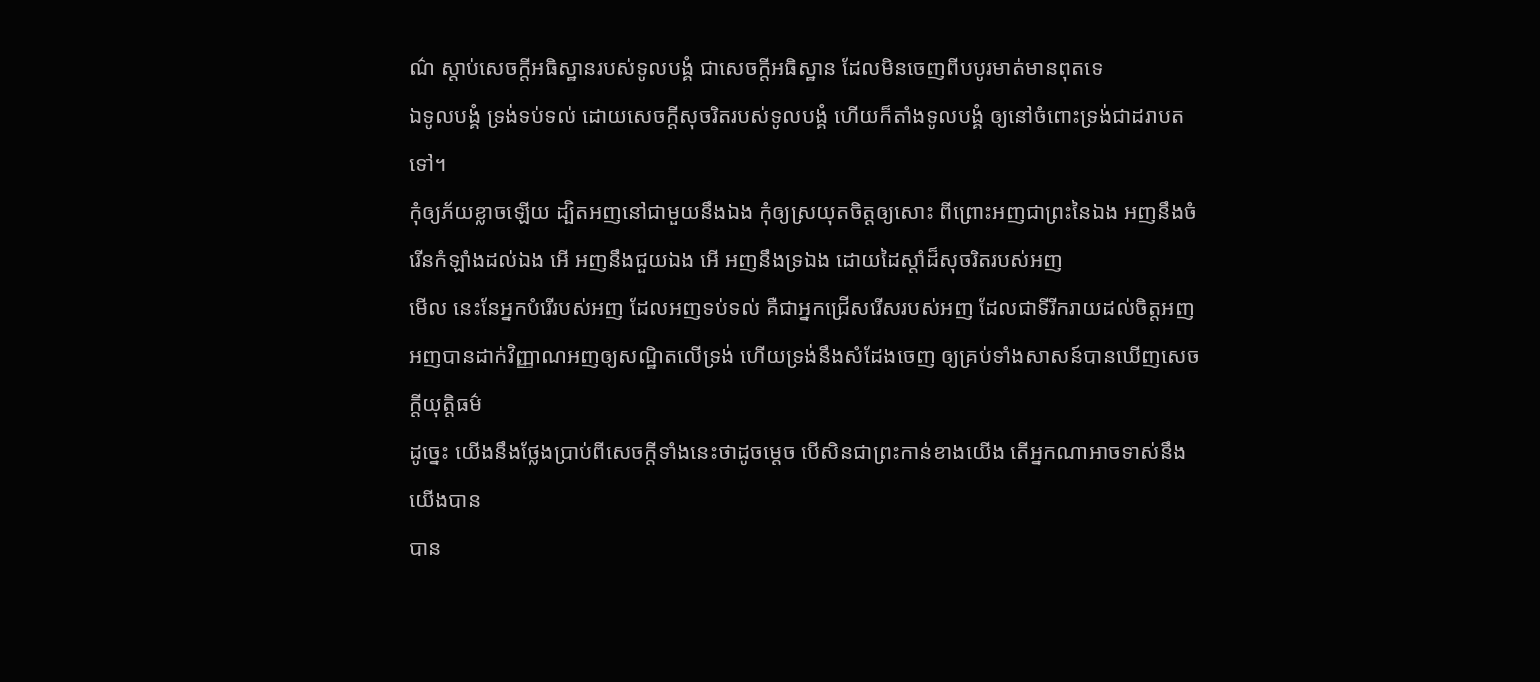ណ៌ ស្តាប់សេចក្ដីអធិស្ឋានរបស់ទូលបង្គំ ជាសេចក្ដីអធិស្ឋាន ដែលមិនចេញពីបបូរមាត់មានពុតទេ
ឯទូលបង្គំ ទ្រង់ទប់ទល់ ដោយសេចក្ដីសុចរិតរបស់ទូលបង្គំ ហើយក៏តាំងទូលបង្គំ ឲ្យនៅចំពោះទ្រង់ជាដរាបតទៅ។
កុំឲ្យភ័យខ្លាចឡើយ ដ្បិតអញនៅជាមួយនឹងឯង កុំឲ្យស្រយុតចិត្តឲ្យសោះ ពីព្រោះអញជាព្រះនៃឯង អញនឹងចំរើនកំឡាំងដល់ឯង អើ អញនឹងជួយឯង អើ អញនឹងទ្រឯង ដោយដៃស្តាំដ៏សុចរិតរបស់អញ
មើល នេះនែអ្នកបំរើរបស់អញ ដែលអញទប់ទល់ គឺជាអ្នកជ្រើសរើសរបស់អញ ដែលជាទីរីករាយដល់ចិត្តអញ អញបានដាក់វិញ្ញាណអញឲ្យសណ្ឋិតលើទ្រង់ ហើយទ្រង់នឹងសំដែងចេញ ឲ្យគ្រប់ទាំងសាសន៍បានឃើញសេចក្ដីយុត្តិធម៌
ដូច្នេះ យើងនឹងថ្លែងប្រាប់ពីសេចក្ដីទាំងនេះថាដូចម្តេច បើសិនជាព្រះកាន់ខាងយើង តើអ្នកណាអាចទាស់នឹងយើងបាន
បាន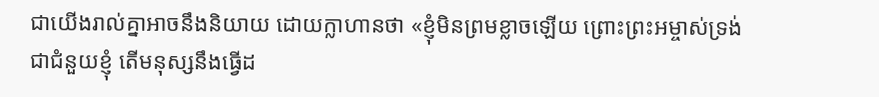ជាយើងរាល់គ្នាអាចនឹងនិយាយ ដោយក្លាហានថា «ខ្ញុំមិនព្រមខ្លាចឡើយ ព្រោះព្រះអម្ចាស់ទ្រង់ជាជំនួយខ្ញុំ តើមនុស្សនឹងធ្វើដ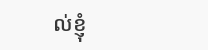ល់ខ្ញុំ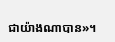ជាយ៉ាងណាបាន»។